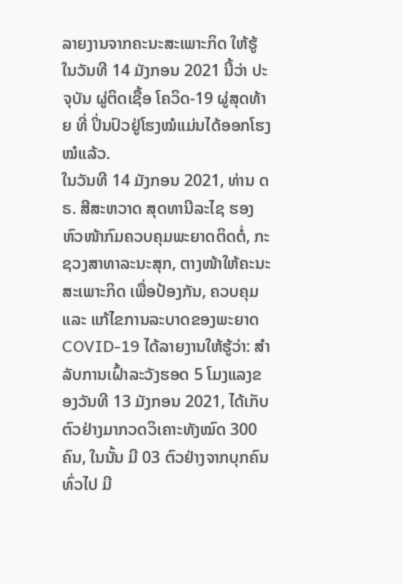ລາຍງານຈາກຄະນະສະເພາະກິດ ໃຫ້ຮູ້ໃນວັນທີ 14 ມັງກອນ 2021 ນີ້ວ່າ ປະຈຸບັນ ຜູ່ຕິດເຊື້ອ ໂຄວິດ-19 ຜູ່ສຸດທ້າຍ ທີ່ ປິ່ນປົວຢູ່ໂຮງໝໍແມ່ນໄດ້ອອກໂຮງໝໍແລ້ວ.
ໃນວັນທີ 14 ມັງກອນ 2021, ທ່ານ ດຣ. ສີສະຫວາດ ສຸດທານີລະໄຊ ຮອງຫົວໜ້າກົມຄວບຄຸມພະຍາດຕິດຕໍ່, ກະຊວງສາທາລະນະສຸກ, ຕາງໜ້າໃຫ້ຄະນະສະເພາະກິດ ເພື່ອປ້ອງກັນ, ຄວບຄຸມ ແລະ ແກ້ໄຂການລະບາດຂອງພະຍາດ COVID-19 ໄດ້ລາຍງານໃຫ້ຮູ້ວ່າ: ສຳລັບການເຝົ້າລະວັງຮອດ 5 ໂມງແລງຂອງວັນທີ 13 ມັງກອນ 2021, ໄດ້ເກັບຕົວຢ່າງມາກວດວິເຄາະທັງໝົດ 300 ຄົນ, ໃນນັ້ນ ມີ 03 ຕົວຢ່າງຈາກບຸກຄົນທົ່ວໄປ ມີ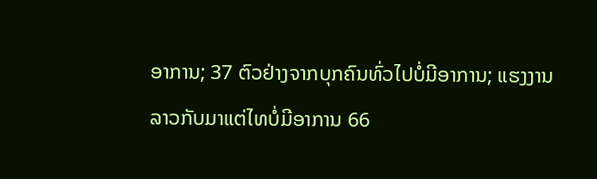ອາການ; 37 ຕົວຢ່າງຈາກບຸກຄົນທົ່ວໄປບໍ່ມີອາການ; ແຮງງານລາວກັບມາແຕ່ໄທບໍ່ມີອາການ 66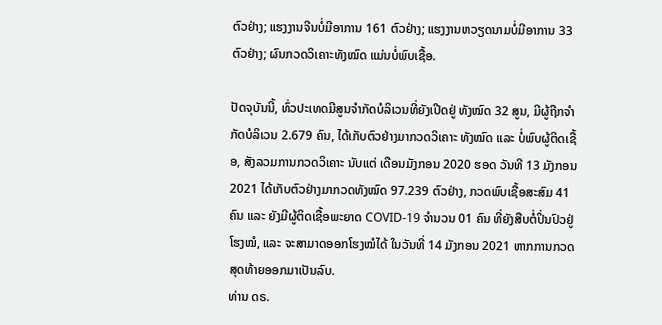ຕົວຢ່າງ; ແຮງງານຈີນບໍ່ມີອາການ 161 ຕົວຢ່າງ; ແຮງງານຫວຽດນາມບໍ່ມີອາການ 33 ຕົວຢ່າງ; ຜົນກວດວິເຄາະທັງໝົດ ແມ່ນບໍ່ພົບເຊື້ອ.

ປັດຈຸບັນນີ້, ທົ່ວປະເທດມີສູນຈໍາກັດບໍລິເວນທີ່ຍັງເປີດຢູ່ ທັງໝົດ 32 ສູນ, ມີຜູ້ຖືກຈຳກັດບໍລິເວນ 2.679 ຄົນ, ໄດ້ເກັບຕົວຢ່າງມາກວດວິເຄາະ ທັງໝົດ ແລະ ບໍ່ພົບຜູ້ຕິດເຊື້ອ, ສັງລວມການກວດວິເຄາະ ນັບແຕ່ ເດືອນມັງກອນ 2020 ຮອດ ວັນທີ 13 ມັງກອນ 2021 ໄດ້ເກັບຕົວຢ່າງມາກວດທັງໝົດ 97.239 ຕົວຢ່າງ, ກວດພົບເຊື້ອສະສົມ 41 ຄົນ ແລະ ຍັງມີຜູ້ຕິດເຊື້ອພະຍາດ COVID-19 ຈຳນວນ 01 ຄົນ ທີ່ຍັງສືບຕໍ່ປິ່ນປົວຢູ່ໂຮງໝໍ, ແລະ ຈະສາມາດອອກໂຮງໝໍໄດ້ ໃນວັນທີ່ 14 ມັງກອນ 2021 ຫາກການກວດສຸດທ້າຍອອກມາເປັນລົບ.
ທ່ານ ດຣ.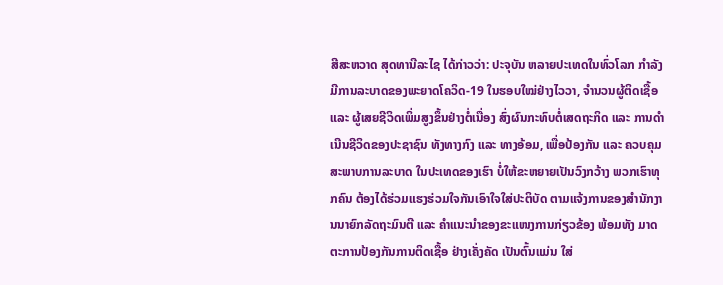ສີສະຫວາດ ສຸດທານີລະໄຊ ໄດ້ກ່າວວ່າ: ປະຈຸບັນ ຫລາຍປະເທດໃນທົ່ວໂລກ ກຳລັງມີການລະບາດຂອງພະຍາດໂຄວິດ-19 ໃນຮອບໃໝ່ຢ່າງໄວວາ, ຈຳນວນຜູ້ຕິດເຊື້ອ ແລະ ຜູ້ເສຍຊີວິດເພິ່ມສູງຂຶ້ນຢ່າງຕໍ່ເນື່ອງ ສົ່ງຜົນກະທົບຕໍ່ເສດຖະກິດ ແລະ ການດຳເນີນຊີວິດຂອງປະຊາຊົນ ທັງທາງກົງ ແລະ ທາງອ້ອມ, ເພື່ອປ້ອງກັນ ແລະ ຄວບຄຸມ ສະພາບການລະບາດ ໃນປະເທດຂອງເຮົາ ບໍ່ໃຫ້ຂະຫຍາຍເປັນວົງກວ້າງ ພວກເຮົາທຸກຄົນ ຕ້ອງໄດ້ຮ່ວມແຮງຮ່ວມໃຈກັນເອົາໃຈໃສ່ປະຕິບັດ ຕາມແຈ້ງການຂອງສຳນັກງານນາຍົກລັດຖະມົນຕີ ແລະ ຄຳແນະນຳຂອງຂະແໜງການກ່ຽວຂ້ອງ ພ້ອມທັງ ມາດຕະການປ້ອງກັນການຕິດເຊື້ອ ຢ່າງເຄັ່ງຄັດ ເປັນຕົ້ນແມ່ນ ໃສ່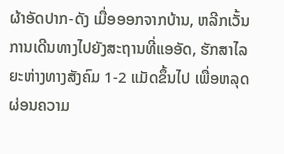ຜ້າອັດປາກ-ດັງ ເມື່ອອອກຈາກບ້ານ, ຫລີກເວັ້ນການເດີນທາງໄປຍັງສະຖານທີ່ແອອັດ, ຮັກສາໄລຍະຫ່າງທາງສັງຄົມ 1-2 ແມັດຂຶ້ນໄປ ເພື່ອຫລຸດຜ່ອນຄວາມ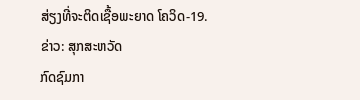ສ່ຽງທີ່ຈະຕິດເຊື້ອພະຍາດ ໂຄວິດ-19.
ຂ່າວ: ສຸກສະຫວັດ
ກົດຊົມກາ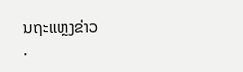ນຖະແຫຼງຂ່າວ
.